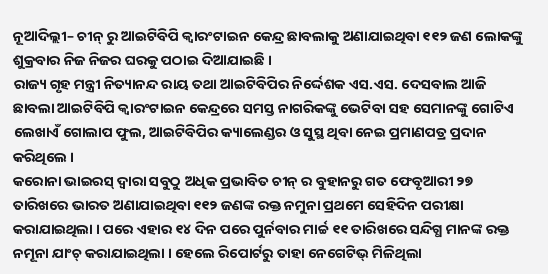ନୂଆଦିଲ୍ଲୀ– ଚୀନ୍ ରୁ ଆଇଟିବିପି କ୍ୱାରଂଟାଇନ କେନ୍ଦ୍ର ଛାବଲାକୁ ଅଣାଯାଇଥିବା ୧୧୨ ଜଣ ଲୋକଙ୍କୁ ଶୁକ୍ରବାର ନିଜ ନିଜର ଘରକୁ ପଠାଇ ଦିଆଯାଇଛି ।
ରାଜ୍ୟ ଗୃହ ମନ୍ତ୍ରୀ ନିତ୍ୟାନନ୍ଦ ରାୟ ତଥା ଆଇଟିବିପିର ନିର୍ଦ୍ଦେଶକ ଏସ.ଏସ. ଦେସବାଲ ଆଜି ଛାବଲା ଆଇଟିବିପି କ୍ୱାରଂଟାଇନ କେନ୍ଦ୍ରରେ ସମସ୍ତ ନାଗରିକଙ୍କୁ ଭେଟିବା ସହ ସେମାନଙ୍କୁ ଗୋଟିଏ ଲେଖାଏଁ ଗୋଲାପ ଫୁଲ, ଆଇଟିବିପିର କ୍ୟାଲେଣ୍ଡର ଓ ସୁସ୍ଥ ଥିବା ନେଇ ପ୍ରମାଣପତ୍ର ପ୍ରଦାନ କରିଥିଲେ ।
କରୋନା ଭାଇରସ୍ ଦ୍ୱାରା ସବୁଠୁ ଅଧିକ ପ୍ରଭାବିତ ଚୀନ୍ ର ବୁହାନରୁ ଗତ ଫେବୃଆରୀ ୨୭ ତାରିଖରେ ଭାରତ ଅଣାଯାଇଥିବା ୧୧୨ ଜଣଙ୍କ ରକ୍ତ ନମୁନା ପ୍ରଥମେ ସେହିଦିନ ପରୀକ୍ଷା କରାଯାଇଥିଲା । ପରେ ଏହାର ୧୪ ଦିନ ପରେ ପୁର୍ନବାର ମାର୍ଚ୍ଚ ୧୧ ତାରିଖରେ ସନ୍ଦିଗ୍ଧ ମାନଙ୍କ ରକ୍ତ ନମୂନା ଯାଂଚ୍ କରାଯାଇଥିଲା । ହେଲେ ରିପୋର୍ଟରୁ ତାହା ନେଗେଟିଭ୍ ମିଳିଥିଲା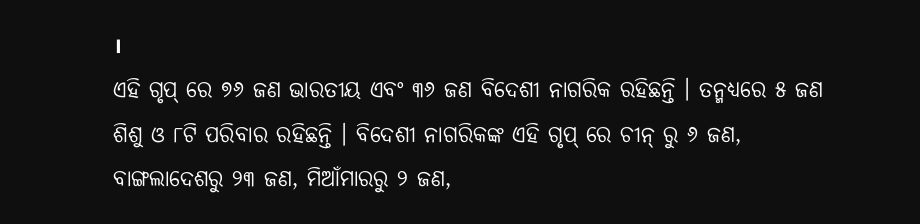।
ଏହି ଗୃପ୍ ରେ ୭୬ ଜଣ ଭାରତୀୟ ଏବଂ ୩୬ ଜଣ ବିଦେଶୀ ନାଗରିକ ରହିଛନ୍ତି । ତନ୍ମଧ୍ୟରେ ୫ ଜଣ ଶିଶୁ ଓ ୮ଟି ପରିବାର ରହିଛନ୍ତି । ବିଦେଶୀ ନାଗରିକଙ୍କ ଏହି ଗୃପ୍ ରେ ଚୀନ୍ ରୁ ୬ ଜଣ, ବାଙ୍ଗଲାଦେଶରୁ ୨୩ ଜଣ, ମିଆଁମାରରୁ ୨ ଜଣ,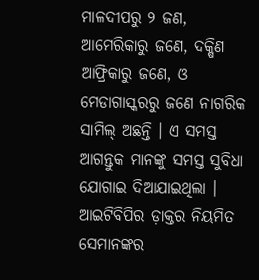ମାଳଦୀପରୁ ୨ ଜଣ, ଆମେରିକାରୁ ଜଣେ, ଦକ୍ଷିଣ ଆଫ୍ରିକାରୁ ଜଣେ, ଓ ମେଡାଗାସ୍କରରୁ ଜଣେ ନାଗରିକ ସାମିଲ୍ ଅଛନ୍ତି । ଏ ସମସ୍ତ ଆଗନ୍ତୁକ ମାନଙ୍କୁ ସମସ୍ତ ସୁବିଧା ଯୋଗାଇ ଦିଆଯାଇଥିଲା । ଆଇଟିବିପିର ଡ଼ାକ୍ତର ନିୟମିତ ସେମାନଙ୍କର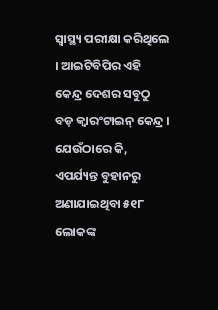ସ୍ୱାସ୍ଥ୍ୟ ପରୀକ୍ଷା କରିଥିଲେ । ଆଇଟିବିପିର ଏହି କେନ୍ଦ୍ର ଦେଶର ସବୁଠୁ ବଡ଼ କ୍ୱାରଂଟାଇନ୍ କେନ୍ଦ୍ର । ଯେଉଁଠାରେ କି, ଏପର୍ଯ୍ୟନ୍ତ ବୁହାନରୁ ଅଣାଯାଇଥିବା ୫୧୮ ଲୋକଙ୍କ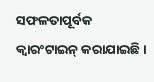ସଫଳତାପୂର୍ବକ କ୍ୱାରଂଟାଇନ୍ କରାଯାଇଛି ।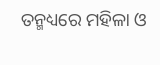ତନ୍ମଧ୍ୟରେ ମହିଳା ଓ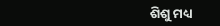ଶିଶୁ ମଧ୍ୟ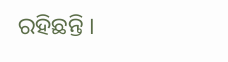ରହିଛନ୍ତି ।